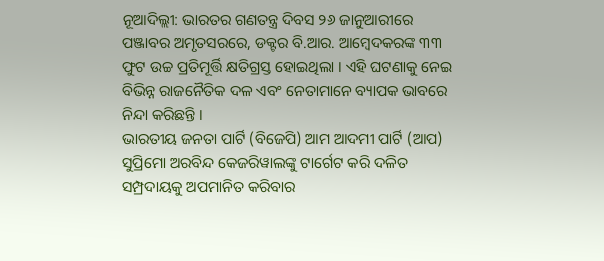ନୂଆଦିଲ୍ଲୀ: ଭାରତର ଗଣତନ୍ତ୍ର ଦିବସ ୨୬ ଜାନୁଆରୀରେ ପଞ୍ଜାବର ଅମୃତସରରେ, ଡକ୍ଟର ବି.ଆର. ଆମ୍ବେଦକରଙ୍କ ୩୩ ଫୁଟ ଉଚ୍ଚ ପ୍ରତିମୂର୍ତ୍ତି କ୍ଷତିଗ୍ରସ୍ତ ହୋଇଥିଲା । ଏହି ଘଟଣାକୁ ନେଇ ବିଭିନ୍ନ ରାଜନୈତିକ ଦଳ ଏବଂ ନେତାମାନେ ବ୍ୟାପକ ଭାବରେ ନିନ୍ଦା କରିଛନ୍ତି ।
ଭାରତୀୟ ଜନତା ପାର୍ଟି (ବିଜେପି) ଆମ ଆଦମୀ ପାର୍ଟି (ଆପ) ସୁପ୍ରିମୋ ଅରବିନ୍ଦ କେଜରିୱାଲଙ୍କୁ ଟାର୍ଗେଟ କରି ଦଳିତ ସମ୍ପ୍ରଦାୟକୁ ଅପମାନିତ କରିବାର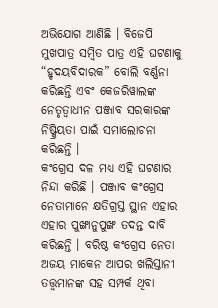ଅଭିଯୋଗ ଆଣିଛି । ବିଜେପି ମୁଖପାତ୍ର ସମ୍ବିତ ପାତ୍ର ଏହି ଘଟଣାକୁ “ହୃଦୟବିଦାରକ” ବୋଲି ବର୍ଣ୍ଣନା କରିଛନ୍ତି ଏବଂ କେଜରିୱାଲଙ୍କ ନେତୃତ୍ୱାଧୀନ ପଞ୍ଜାବ ସରକାରଙ୍କ ନିଷ୍କ୍ରିୟତା ପାଇଁ ସମାଲୋଚନା କରିଛନ୍ତି ।
କଂଗ୍ରେସ ଦଳ ମଧ୍ୟ ଏହି ଘଟଣାର ନିନ୍ଦା କରିଛି । ପଞ୍ଜାବ କଂଗ୍ରେସ ନେତାମାନେ କ୍ଷତିଗ୍ରସ୍ତ ସ୍ଥାନ ଏହାର ଏହାର ପୁଙ୍ଖାନୁପୁଙ୍ଖ ତଦନ୍ତ ଦାବି କରିଛନ୍ତି । ବରିଷ୍ଠ କଂଗ୍ରେସ ନେତା ଅଜୟ ମାକେନ ଆପର ଖଲିସ୍ତାନୀ ତତ୍ତ୍ୱମାନଙ୍କ ସହ ସମ୍ପର୍କ ଥିବା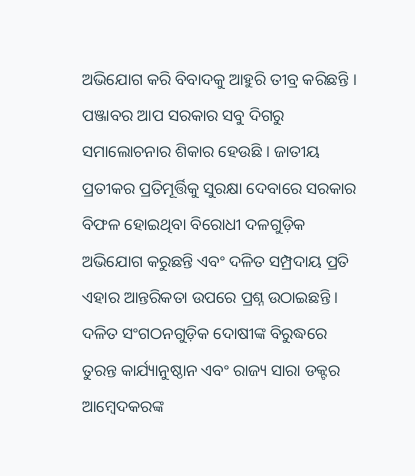ଅଭିଯୋଗ କରି ବିବାଦକୁ ଆହୁରି ତୀବ୍ର କରିଛନ୍ତି ।
ପଞ୍ଜାବର ଆପ ସରକାର ସବୁ ଦିଗରୁ ସମାଲୋଚନାର ଶିକାର ହେଉଛି । ଜାତୀୟ ପ୍ରତୀକର ପ୍ରତିମୂର୍ତ୍ତିକୁ ସୁରକ୍ଷା ଦେବାରେ ସରକାର ବିଫଳ ହୋଇଥିବା ବିରୋଧୀ ଦଳଗୁଡ଼ିକ ଅଭିଯୋଗ କରୁଛନ୍ତି ଏବଂ ଦଳିତ ସମ୍ପ୍ରଦାୟ ପ୍ରତି ଏହାର ଆନ୍ତରିକତା ଉପରେ ପ୍ରଶ୍ନ ଉଠାଇଛନ୍ତି ।
ଦଳିତ ସଂଗଠନଗୁଡ଼ିକ ଦୋଷୀଙ୍କ ବିରୁଦ୍ଧରେ ତୁରନ୍ତ କାର୍ଯ୍ୟାନୁଷ୍ଠାନ ଏବଂ ରାଜ୍ୟ ସାରା ଡକ୍ଟର ଆମ୍ବେଦକରଙ୍କ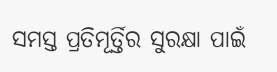ସମସ୍ତ ପ୍ରତିମୂର୍ତ୍ତିର ସୁରକ୍ଷା ପାଇଁ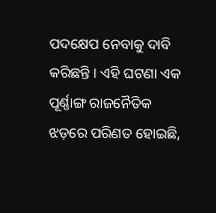ପଦକ୍ଷେପ ନେବାକୁ ଦାବି କରିଛନ୍ତି । ଏହି ଘଟଣା ଏକ ପୂର୍ଣ୍ଣାଙ୍ଗ ରାଜନୈତିକ ଝଡ଼ରେ ପରିଣତ ହୋଇଛି,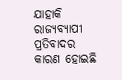ଯାହାକି ରାଜ୍ୟବ୍ୟାପୀ ପ୍ରତିବାଦର କାରଣ ହୋଇଛି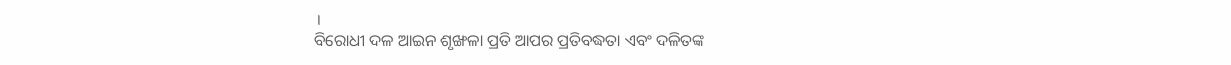।
ବିରୋଧୀ ଦଳ ଆଇନ ଶୃଙ୍ଖଳା ପ୍ରତି ଆପର ପ୍ରତିବଦ୍ଧତା ଏବଂ ଦଳିତଙ୍କ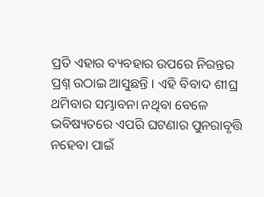ପ୍ରତି ଏହାର ବ୍ୟବହାର ଉପରେ ନିରନ୍ତର ପ୍ରଶ୍ନ ଉଠାଇ ଆସୁଛନ୍ତି । ଏହି ବିବାଦ ଶୀଘ୍ର ଥମିବାର ସମ୍ଭାବନା ନଥିବା ବେଳେ ଭବିଷ୍ୟତରେ ଏପରି ଘଟଣାର ପୁନରାବୃତ୍ତି ନହେବା ପାଇଁ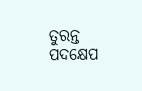ତୁରନ୍ତ ପଦକ୍ଷେପ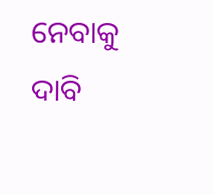ନେବାକୁ ଦାବି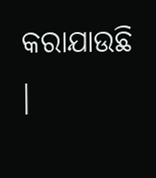କରାଯାଉଛି ।